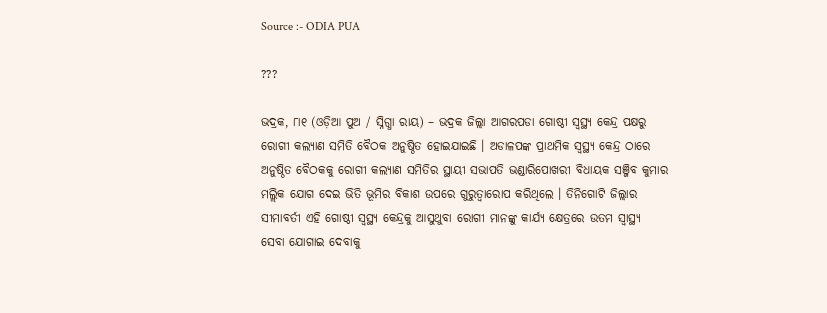Source :- ODIA PUA

???

ଭଦ୍ରକ, ୮ା୧ (ଓଡ଼ିଆ ପୁଅ / ସ୍ନିଗ୍ଧା ରାୟ) – ଭଦ୍ରକ ଜିଲ୍ଲା ଆଗରପଡା ଗୋଷ୍ଠୀ ସ୍ୱସ୍ଥ୍ୟ କେନ୍ଦ୍ର ପକ୍ଷରୁ ରୋଗୀ କଲ୍ୟାଣ ସମିତି ବୈଠକ ଅନୁଷ୍ଠିତ ହୋଇଯାଇଛି । ଅଡାଳପଙ୍କ ପ୍ରାଥମିକ ସ୍ୱସ୍ଥ୍ୟ କେନ୍ଦ୍ର ଠାରେ ଅନୁଷ୍ଠିତ ବୈଠକକୁ ରୋଗୀ କଲ୍ୟାଣ ସମିତିର ସ୍ଥାୟୀ ସଭାପତି ଭଣ୍ଡାରିପୋଖରୀ ବିଧାୟକ ସଞ୍ଜିବ କୁମାର ମଲ୍ଲିକ ଯୋଗ ଦେଇ ଭିତି ଭୂମିର ବିକାଶ ଉପରେ ଗୁରୁତ୍ୱାରୋପ କରିଥିଲେ । ତିନିଗୋଟି ଜିଲ୍ଲାର ସୀମାବର୍ତୀ ଏହି ଗୋଷ୍ଠୀ ସ୍ୱସ୍ଥ୍ୟ କେନ୍ଦ୍ରକୁ ଆସୁଥୁବା ରୋଗୀ ମାନଙ୍କୁ କାର୍ଯ୍ୟ କ୍ଷେତ୍ରରେ ଉତମ ସ୍ୱାସ୍ଥ୍ୟ ସେବା ଯୋଗାଇ ଦେବାକୁ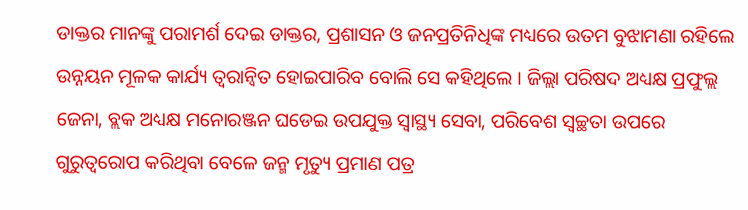ଡାକ୍ତର ମାନଙ୍କୁ ପରାମର୍ଶ ଦେଇ ଡାକ୍ତର, ପ୍ରଶାସନ ଓ ଜନପ୍ରତିନିଧିଙ୍କ ମଧ୍ୟରେ ଉତମ ବୁଝାମଣା ରହିଲେ ଉନ୍ନୟନ ମୂଳକ କାର୍ଯ୍ୟ ତ୍ୱରାନ୍ୱିତ ହୋଇପାରିବ ବୋଲି ସେ କହିଥିଲେ । ଜିଲ୍ଲା ପରିଷଦ ଅଧ୍ୟକ୍ଷ ପ୍ରଫୁଲ୍ଲ ଜେନା, ବ୍ଲକ ଅଧ୍ୟକ୍ଷ ମନୋରଞ୍ଜନ ଘଡେଇ ଉପଯୁକ୍ତ ସ୍ୱାସ୍ଥ୍ୟ ସେବା, ପରିବେଶ ସ୍ୱଚ୍ଛତା ଉପରେ ଗୁରୁତ୍ୱରୋପ କରିଥିବା ବେଳେ ଜନ୍ମ ମୃତ୍ୟୁ ପ୍ରମାଣ ପତ୍ର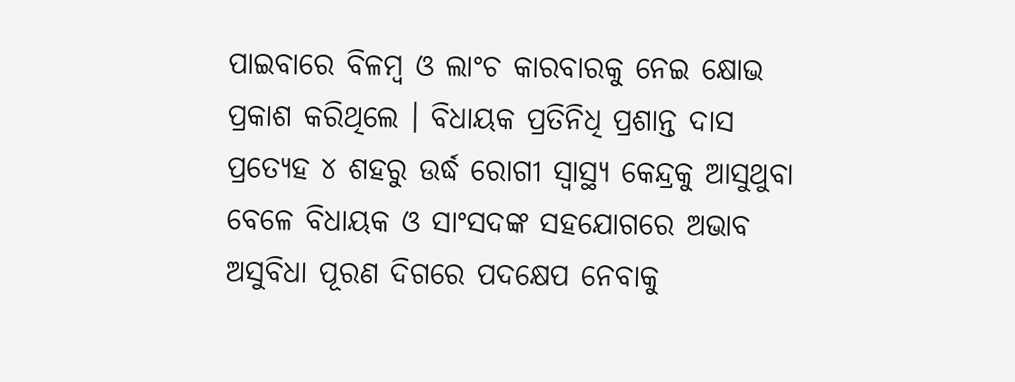ପାଇବାରେ ବିଳମ୍ବ ଓ ଲାଂଚ କାରବାରକୁ ନେଇ କ୍ଷୋଭ ପ୍ରକାଶ କରିଥିଲେ । ବିଧାୟକ ପ୍ରତିନିଧି ପ୍ରଶାନ୍ତ ଦାସ ପ୍ରତ୍ୟେହ ୪ ଶହରୁ ଉର୍ଦ୍ଧ ରୋଗୀ ସ୍ୱାସ୍ଥ୍ୟ କେନ୍ଦ୍ରକୁ ଆସୁଥୁବା ବେଳେ ବିଧାୟକ ଓ ସାଂସଦଙ୍କ ସହଯୋଗରେ ଅଭାବ ଅସୁବିଧା ପୂରଣ ଦିଗରେ ପଦକ୍ଷେପ ନେବାକୁ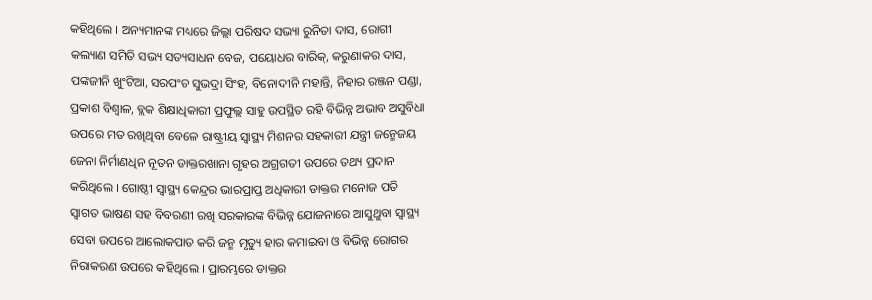କହିଥିଲେ । ଅନ୍ୟମାନଙ୍କ ମଧ୍ୟରେ ଜିଲ୍ଲା ପରିଷଦ ସଭ୍ୟା ରୁନିତା ଦାସ, ରୋଗୀ କଲ୍ୟାଣ ସମିତି ସଭ୍ୟ ସତ୍ୟସାଧନ ବେଜ, ପୟୋଧର ବାରିକ୍‌, କରୁଣାକର ଦାସ, ପଙ୍କଜୀନି ଖୁଂଟିଆ, ସରପଂଚ ସୁଭଦ୍ରା ସିଂହ, ବିନୋଦୀନି ମହାନ୍ତି, ନିହାର ରଞ୍ଜନ ପଣ୍ଡା, ପ୍ରକାଶ ବିଶ୍ୱାଳ, ବ୍ଲକ ଶିକ୍ଷାଧିକାରୀ ପ୍ରଫୁଲ୍ଲ ସାହୁ ଉପସ୍ଥିତ ରହି ବିଭିନ୍ନ ଅଭାବ ଅସୁବିଧା ଉପରେ ମତ ରଖିଥିବା ବେଳେ ରାଷ୍ଟ୍ରୀୟ ସ୍ୱାସ୍ଥ୍ୟ ମିଶନର ସହକାରୀ ଯନ୍ତ୍ରୀ ଜନ୍ମେଜୟ ଜେନା ନିର୍ମାଣଧିନ ନୂତନ ଡାକ୍ତରଖାନା ଗୃହର ଅଗ୍ରଗତୀ ଉପରେ ତଥ୍ୟ ପ୍ରଦାନ କରିଥିଲେ । ଗୋଷ୍ଠୀ ସ୍ୱାସ୍ଥ୍ୟ କେନ୍ଦ୍ରର ଭାରପ୍ରାପ୍ତ ଅଧିକାରୀ ଡାକ୍ତର ମନୋଜ ପତି ସ୍ୱାଗତ ଭାଷଣ ସହ ବିବରଣୀ ରଖି ସରକାରଙ୍କ ବିଭିନ୍ନ ଯୋଜନାରେ ଆସୁଥୁବା ସ୍ୱାସ୍ଥ୍ୟ ସେବା ଉପରେ ଆଲୋକପାତ କରି ଜନ୍ମ ମୃତ୍ୟୁ ହାର କମାଇବା ଓ ବିଭିନ୍ନ ରୋଗର ନିରାକରଣ ଉପରେ କହିଥିଲେ । ପ୍ରାରମ୍ଭରେ ଡାକ୍ତର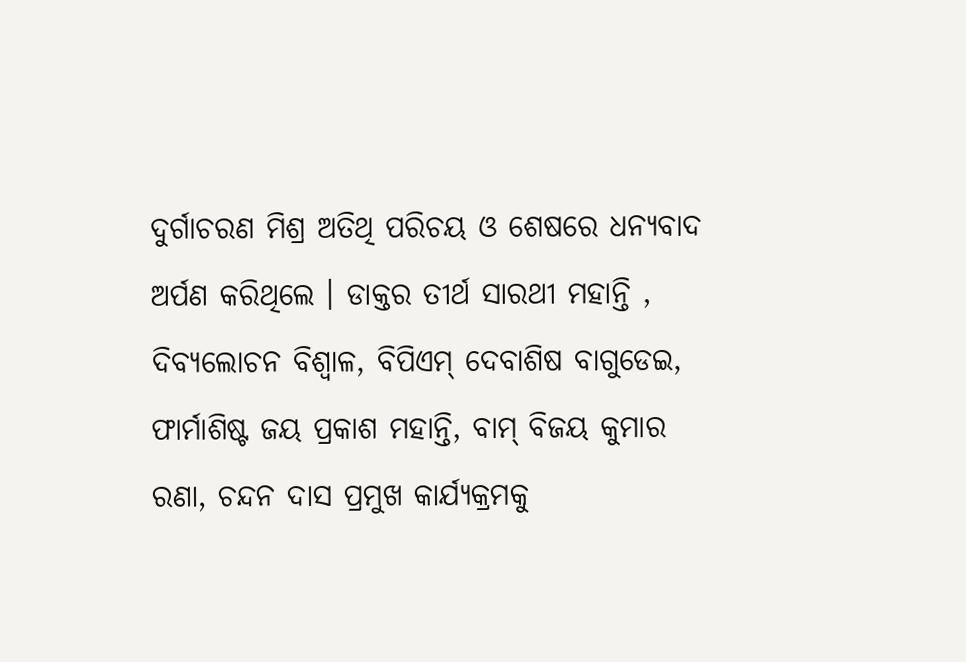ଦୁର୍ଗାଚରଣ ମିଶ୍ର ଅତିଥି ପରିଚୟ ଓ ଶେଷରେ ଧନ୍ୟବାଦ ଅର୍ପଣ କରିଥିଲେ । ଡାକ୍ତର ତୀର୍ଥ ସାରଥୀ ମହାନ୍ତି , ଦିବ୍ୟଲୋଚନ ବିଶ୍ୱାଳ, ବିପିଏମ୍ ଦେବାଶିଷ ବାଗୁଡେଇ, ଫାର୍ମାଶିଷ୍ଟ ଜୟ ପ୍ରକାଶ ମହାନ୍ତି, ବାମ୍ ବିଜୟ କୁମାର ରଣା, ଚନ୍ଦନ ଦାସ ପ୍ରମୁଖ କାର୍ଯ୍ୟକ୍ରମକୁ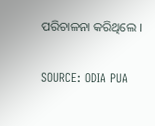ପରିଚାଳନା କରିଥିଲେ ।

SOURCE: ODIA PUA